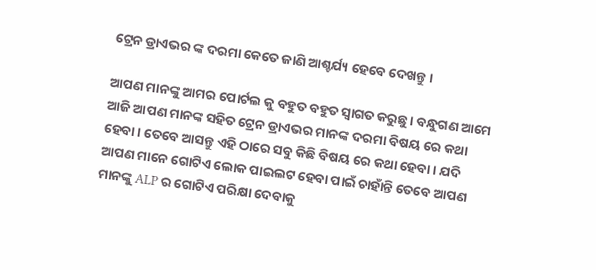ଟ୍ରେନ ଡ୍ରାଏଭର ଙ୍କ ଦରମା କେତେ ଜାଣି ଆଶ୍ଚର୍ଯ୍ୟ ହେବେ ଦେଖନ୍ତୁ ।

ଆପଣ ମାନଙ୍କୁ ଆମର ପୋର୍ଟଲ କୁ ବହୁତ ବହୁତ ସ୍ୱାଗତ କରୁଛୁ । ବନ୍ଧୁଗଣ ଆମେ ଆଜି ଆପଣ ମାନଙ୍କ ସହିତ ଟ୍ରେନ ଡ୍ରାଏଭର ମାନଙ୍କ ଦରମା ବିଷୟ ରେ କଥା ହେବା । ତେବେ ଆସନ୍ତୁ ଏହି ଠାରେ ସବୁ କିଛି ବିଷୟ ରେ କଥା ହେବା । ଯଦି ଆପଣ ମାନେ ଗୋଟିଏ ଲୋକ ପାଇଲଟ ହେବା ପାଇଁ ଚାହାଁନ୍ତି ତେବେ ଆପଣ ମାନଙ୍କୁ ALP ର ଗୋଟିଏ ପରିକ୍ଷା ଦେବାକୁ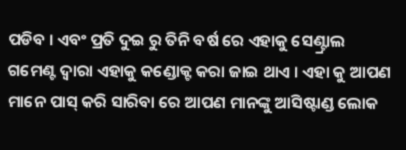ପଡିବ । ଏବଂ ପ୍ରତି ଦୁଇ ରୁ ତିନି ବର୍ଷ ରେ ଏହାକୁ ସେଣ୍ଟ୍ରାଲ ଗମେଣ୍ଟ ଦ୍ୱାରା ଏହାକୁ କଣ୍ଡୋକ୍ଟ କରା ଜାଇ ଥାଏ । ଏହା କୁ ଆପଣ ମାନେ ପାସ୍ କରି ସାରିବା ରେ ଆପଣ ମାନଙ୍କୁ ଆସିଷ୍ଟାଣ୍ଡ ଲୋକ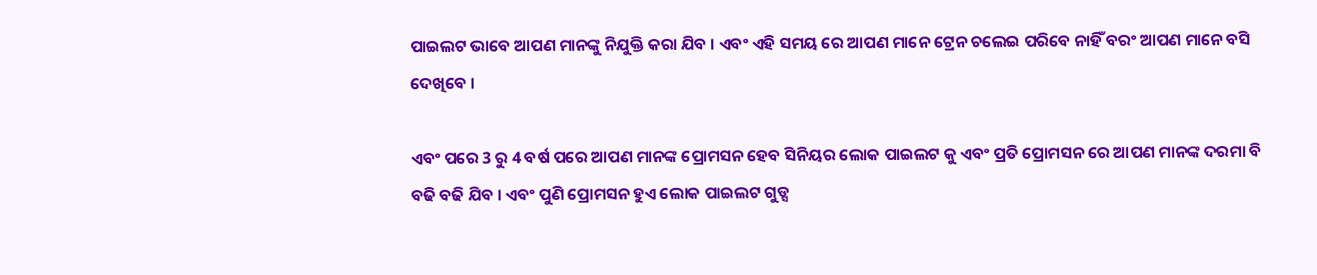ପାଇଲଟ ଭାବେ ଆପଣ ମାନଙ୍କୁ ନିଯୁକ୍ତି କରା ଯିବ । ଏବଂ ଏହି ସମୟ ରେ ଆପଣ ମାନେ ଟ୍ରେନ ଚଲେଇ ପରିବେ ନାହିଁ ବରଂ ଆପଣ ମାନେ ବସି ଦେଖିବେ ।

ଏବଂ ପରେ 3 ରୁ 4 ବର୍ଷ ପରେ ଆପଣ ମାନଙ୍କ ପ୍ରୋମସନ ହେବ ସିନିୟର ଲୋକ ପାଇଲଟ କୁ ଏବଂ ପ୍ରତି ପ୍ରୋମସନ ରେ ଆପଣ ମାନଙ୍କ ଦରମା ବି ବଢି ବଢି ଯିବ । ଏବଂ ପୁଣି ପ୍ରୋମସନ ହୁଏ ଲୋକ ପାଇଲଟ ଗୁଡ୍ସ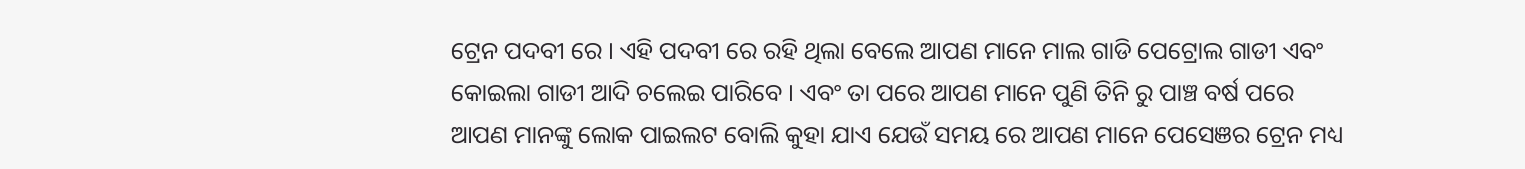ଟ୍ରେନ ପଦବୀ ରେ । ଏହି ପଦବୀ ରେ ରହି ଥିଲା ବେଲେ ଆପଣ ମାନେ ମାଲ ଗାଡି ପେଟ୍ରୋଲ ଗାଡୀ ଏବଂ କୋଇଲା ଗାଡୀ ଆଦି ଚଲେଇ ପାରିବେ । ଏବଂ ତା ପରେ ଆପଣ ମାନେ ପୁଣି ତିନି ରୁ ପାଞ୍ଚ ବର୍ଷ ପରେ ଆପଣ ମାନଙ୍କୁ ଲୋକ ପାଇଲଟ ବୋଲି କୁହା ଯାଏ ଯେଉଁ ସମୟ ରେ ଆପଣ ମାନେ ପେସେଞର ଟ୍ରେନ ମଧ୍ୟ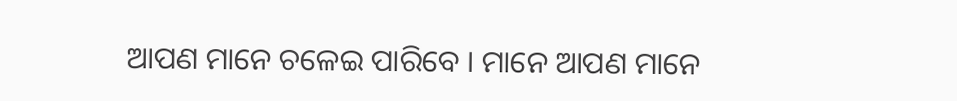ଆପଣ ମାନେ ଚଳେଇ ପାରିବେ । ମାନେ ଆପଣ ମାନେ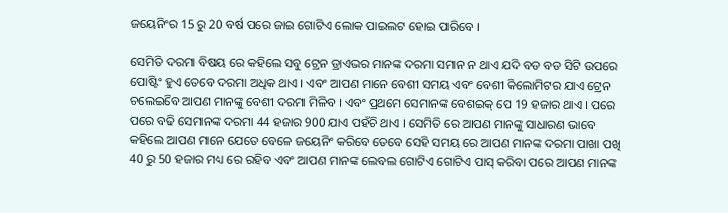ଜୟେନିଂର 15 ରୁ 20 ବର୍ଷ ପରେ ଜାଇ ଗୋଟିଏ ଲୋକ ପାଇଲଟ ହୋଇ ପାରିବେ ।

ସେମିତି ଦରମା ବିଷୟ ରେ କହିଲେ ସବୁ ଟ୍ରେନ ଡ୍ରାଏଭର ମାନଙ୍କ ଦରମା ସମାନ ନ ଥାଏ ଯଦି ବଡ ବଡ ସିଟି ଉପରେ ପୋଷ୍ଟିଂ ହୁଏ ତେବେ ଦରମା ଅଧିକ ଥାଏ । ଏବଂ ଆପଣ ମାନେ ବେଶୀ ସମୟ ଏବଂ ବେଶୀ କିଲୋମିଟର ଯାଏ ଟ୍ରେନ ଚଲେଇିବେ ଆପଣ ମାନଙ୍କୁ ବେଶୀ ଦରମା ମିଳିବ । ଏବଂ ପ୍ରଥମେ ସେମାନଙ୍କ ବେଶଇକ୍ ପେ 19 ହଜାର ଥାଏ । ପରେ ପରେ ବଢି ସେମାନଙ୍କ ଦରମା 44 ହଜାର 900 ଯାଏ ପହଁଚି ଥାଏ । ସେମିତି ରେ ଆପଣ ମାନଙ୍କୁ ସାଧାରଣ ଭାବେ କହିଲେ ଆପଣ ମାନେ ଯେତେ ବେଳେ ଜୟେନିଂ କରିବେ ତେବେ ସେହି ସମୟ ରେ ଆପଣ ମାନଙ୍କ ଦରମା ପାଖା ପଖି 40 ରୁ 50 ହଜାର ମଧ୍ୟ ରେ ରହିବ ଏବଂ ଆପଣ ମାନଙ୍କ ଲେବଲ ଗୋଟିଏ ଗୋଟିଏ ପାସ୍ କରିବା ପରେ ଆପଣ ମାନଙ୍କ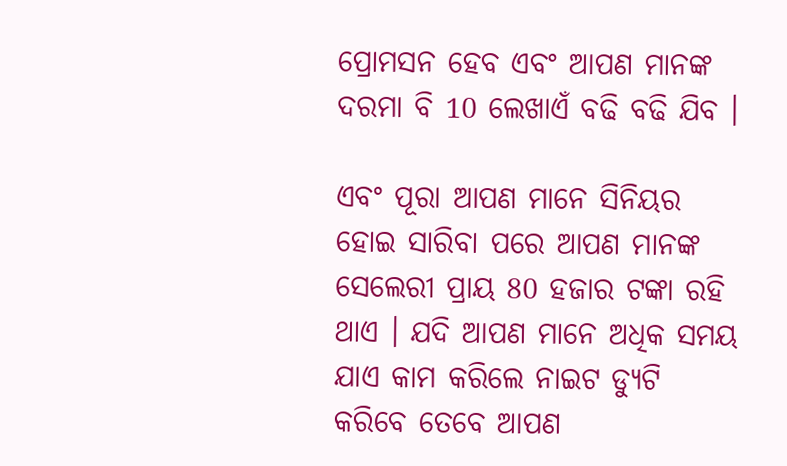ପ୍ରୋମସନ ହେବ ଏବଂ ଆପଣ ମାନଙ୍କ ଦରମା ବି 10 ଲେଖାଏଁ ବଢି ବଢି ଯିବ ।

ଏବଂ ପୂରା ଆପଣ ମାନେ ସିନିୟର ହୋଇ ସାରିବା ପରେ ଆପଣ ମାନଙ୍କ ସେଲେରୀ ପ୍ରାୟ 80 ହଜାର ଟଙ୍କା ରହି ଥାଏ । ଯଦି ଆପଣ ମାନେ ଅଧିକ ସମୟ ଯାଏ କାମ କରିଲେ ନାଇଟ ଡ୍ୟୁଟି କରିବେ ତେବେ ଆପଣ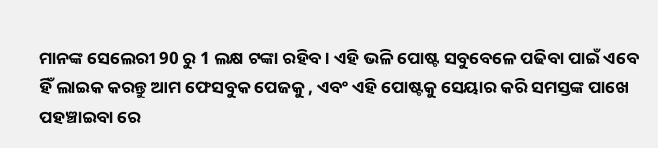ମାନଙ୍କ ସେଲେରୀ 90 ରୁ 1 ଲକ୍ଷ ଟଙ୍କା ରହିବ । ଏହି ଭଳି ପୋଷ୍ଟ ସବୁବେଳେ ପଢିବା ପାଇଁ ଏବେ ହିଁ ଲାଇକ କରନ୍ତୁ ଆମ ଫେସବୁକ ପେଜକୁ , ଏବଂ ଏହି ପୋଷ୍ଟକୁ ସେୟାର କରି ସମସ୍ତଙ୍କ ପାଖେ ପହଞ୍ଚାଇବା ରେ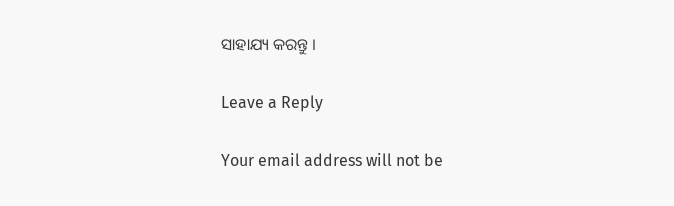ସାହାଯ୍ୟ କରନ୍ତୁ ।

Leave a Reply

Your email address will not be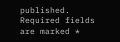published. Required fields are marked *